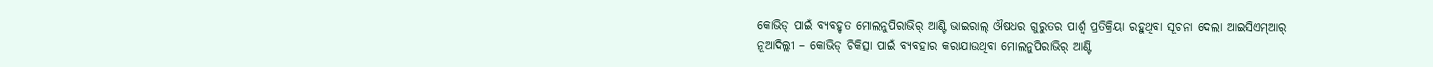କୋଭିଡ୍ ପାଇଁ ବ୍ୟବହୃତ ମୋଲନୁପିରାଭିର୍ ଆଣ୍ଟି ଭାଇରାଲ୍ ଔଷଧର ଗୁରୁତର ପାର୍ଶ୍ୱ ପ୍ରତିକ୍ରିୟା ରହୁଥିବା ସୂଚନା ଦେଲା ଆଇସିଏମ୍ଆର୍
ନୂଆଦିଲ୍ଲୀ – କୋଭିଡ୍ ଚିକିତ୍ସା ପାଇଁ ବ୍ୟବହାର କରାଯାଉଥିବା ମୋଲନୁପିରାଭିର୍ ଆଣ୍ଟି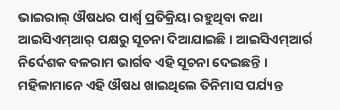ଭାଇରାଲ୍ ଔଷଧର ପାର୍ଶ୍ୱ ପ୍ରତିକ୍ରିୟା ରହୁଥିବା କଥା ଆଇସିଏମ୍ଆର୍ ପକ୍ଷରୁ ସୂଚନା ଦିଆଯାଇଛି । ଆଇସିଏମ୍ଆର୍ର ନିର୍ଦେଶକ ବଳରାମ ଭାର୍ଗବ ଏହି ସୂଚନା ଦେଇଛନ୍ତି । ମହିଳାମାନେ ଏହି ଔଷଧ ଖାଇଥିଲେ ତିନିମାସ ପର୍ଯ୍ୟନ୍ତ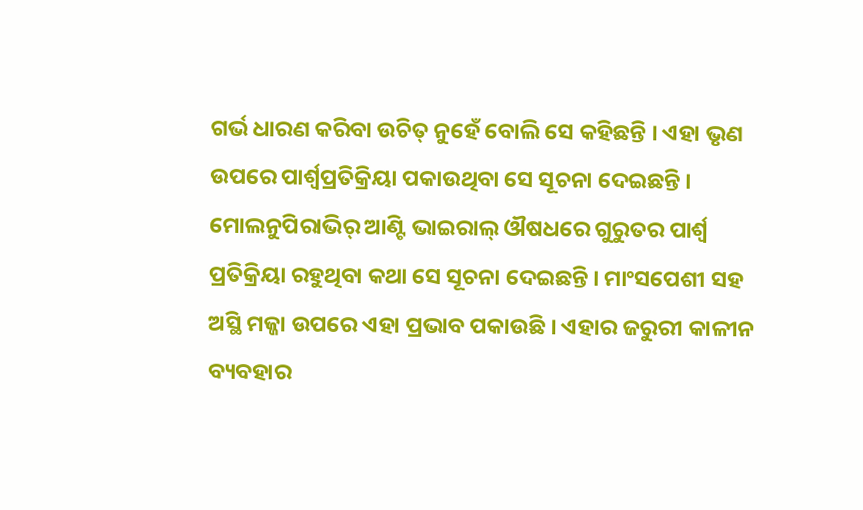ଗର୍ଭ ଧାରଣ କରିବା ଉଚିତ୍ ନୁହେଁ ବୋଲି ସେ କହିଛନ୍ତି । ଏହା ଭୃଣ ଉପରେ ପାର୍ଶ୍ୱପ୍ରତିକ୍ରିୟା ପକାଉଥିବା ସେ ସୂଚନା ଦେଇଛନ୍ତି ।
ମୋଲନୁପିରାଭିର୍ ଆଣ୍ଟି ଭାଇରାଲ୍ ଔଷଧରେ ଗୁରୁତର ପାର୍ଶ୍ୱ ପ୍ରତିକ୍ରିୟା ରହୁଥିବା କଥା ସେ ସୂଚନା ଦେଇଛନ୍ତି । ମାଂସପେଶୀ ସହ ଅସ୍ଥି ମଜ୍ଜା ଉପରେ ଏହା ପ୍ରଭାବ ପକାଉଛି । ଏହାର ଜରୁରୀ କାଳୀନ ବ୍ୟବହାର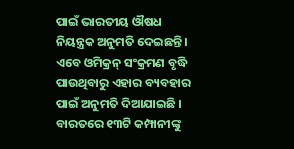ପାଇଁ ଭାରତୀୟ ଔଷଧ ନିୟନ୍ତ୍ରକ ଅନୁମତି ଦେଇଛନ୍ତି । ଏବେ ଓମିକ୍ରନ୍ ସଂକ୍ରମଣ ବୃଦ୍ଧି ପାଉଥିବାରୁ ଏହାର ବ୍ୟବହାର ପାଇଁ ଅନୁମତି ଦିଆଯାଇଛି । ବାରତରେ ୧୩ଟି କମ୍ପାନୀଙ୍କୁ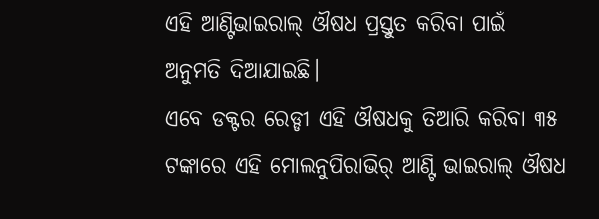ଏହି ଆଣ୍ଟିଭାଇରାଲ୍ ଔଷଧ ପ୍ରସ୍ତୁତ କରିବା ପାଇଁ ଅନୁମତି ଦିଆଯାଇଛି।
ଏବେ ଡକ୍ଟର ରେଡ୍ଡୀ ଏହି ଔଷଧକୁ ତିଆରି କରିବା ୩୫ ଟଙ୍କାରେ ଏହି ମୋଲନୁପିରାଭିର୍ ଆଣ୍ଟି ଭାଇରାଲ୍ ଔଷଧ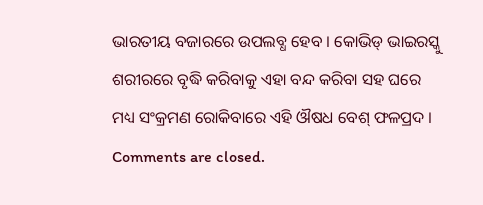ଭାରତୀୟ ବଜାରରେ ଉପଲବ୍ଧ ହେବ । କୋଭିଡ୍ ଭାଇରସ୍କୁ ଶରୀରରେ ବୃଦ୍ଧି କରିବାକୁ ଏହା ବନ୍ଦ କରିବା ସହ ଘରେ ମଧ୍ୟ ସଂକ୍ରମଣ ରୋକିବାରେ ଏହି ଔଷଧ ବେଶ୍ ଫଳପ୍ରଦ ।
Comments are closed.